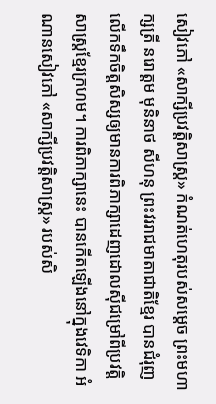សៀវភៅ «សាក្សីប្រវត្តិសាស្ត្រ» កំណត់ហេតុរបស់សម្តេច ព្រះមហាក្សត្រី នរោត្តម មុនិនាថ សីហនុ ព្រះវររាជមាតាជាតិខ្មែរ បានជំរុញលើកទឹកចិត្តសិស្សឲ្យមានការពិភាក្សាដេញដោលស៊ីជម្រៅពីប្រវត្តិសាស្ត្រខ្មែរក្រហម។ ការពិភាក្សានេះ បានកើតឡើងនៅក្នុងវេទិកា អំណានសៀវភៅ «សាក្សីប្រវត្តិសាស្ត្រ» របស់សិ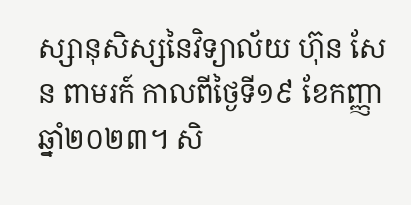ស្សានុសិស្សនៃវិទ្យាល័យ ហ៊ុន សែន ពាមរក៍ កាលពីថ្ងៃទី១៩ ខែកញ្ញា ឆ្នាំ២០២៣។ សិ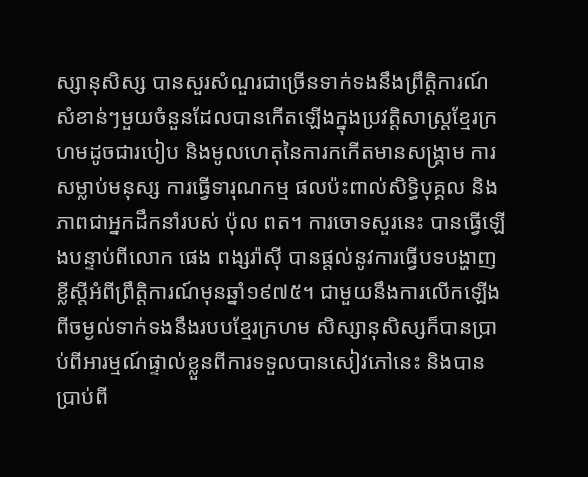ស្សានុសិស្ស បានសួរសំណួរជាច្រើនទាក់ទងនឹងព្រឹត្តិការណ៍សំខាន់ៗមួយចំនួនដែលបានកើតឡើងក្នុងប្រវត្តិសាស្ត្រខ្មែរក្រហមដូចជារបៀប និងមូលហេតុនៃការកកើតមានសង្គ្រាម ការសម្លាប់មនុស្ស ការធ្វើទារុណកម្ម ផលប៉ះពាល់សិទ្ធិបុគ្គល និងភាពជាអ្នកដឹកនាំរបស់ ប៉ុល ពត។ ការចោទសួរនេះ បានធ្វើឡើងបន្ទាប់ពីលោក ផេង ពង្សរ៉ាស៊ី បានផ្តល់នូវការធ្វើបទបង្ហាញខ្លីស្តីអំពីព្រឹត្តិការណ៍មុនឆ្នាំ១៩៧៥។ ជាមួយនឹងការលើកឡើងពីចម្ងល់ទាក់ទងនឹងរបបខ្មែរក្រហម សិស្សានុសិស្សក៏បានប្រាប់ពីអារម្មណ៍ផ្ទាល់ខ្លួនពីការទទួលបានសៀវភៅនេះ និងបានប្រាប់ពី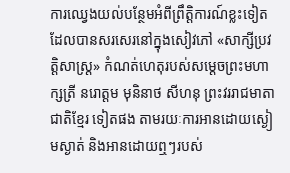ការឈ្វេងយល់បន្ថែមអំពីព្រឹត្តិការណ៍ខ្លះទៀតដែលបានសរសេរនៅក្នុងសៀវភៅ «សាក្សីប្រវត្តិសាស្ត្រ» កំណត់ហេតុរបស់សម្តេចព្រះមហាក្សត្រី នរោត្តម មុនិនាថ សីហនុ ព្រះវររាជមាតាជាតិខ្មែរ ទៀតផង តាមរយៈការអានដោយស្ងៀមស្ងាត់ និងអានដោយឮៗរបស់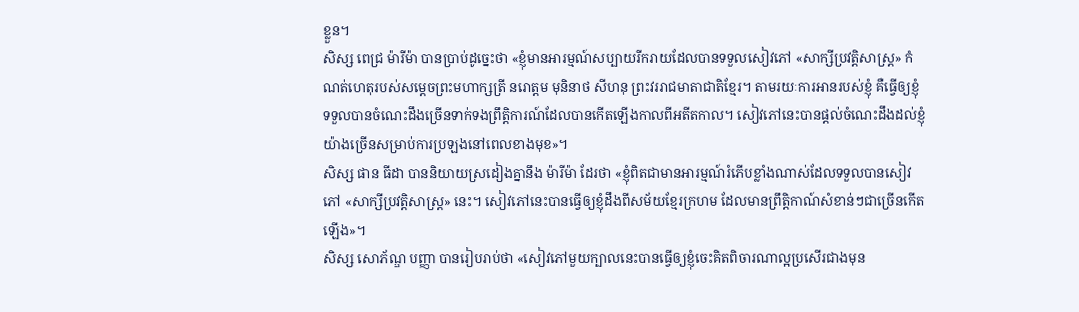ខ្លួន។
សិស្ស ពេជ្រ ម៉ារីម៉ា បានប្រាប់ដូច្នេះថា «ខ្ញុំមានអារម្មណ៍សប្បាយរីករាយដែលបានទទួលសៀវភៅ «សាក្សីប្រវត្តិសាស្រ្ត» កំណត់ហេតុរបស់សម្តេចព្រះមហាក្សត្រី នរោត្តម មុនិនាថ សីហនុ ព្រះវររាជមាតាជាតិខ្មែរ។ តាមរយៈការអានរបស់ខ្ញុំ គឺធ្វើឲ្យខ្ញុំទទួលបានចំណេះដឹងច្រើនទាក់ទងព្រឹត្តិការណ៍ដែលបានកើតឡើងកាលពីអតីតកាល។ សៀវភៅនេះបានផ្ដល់ចំណេះដឹងដល់ខ្ញុំយ៉ាងច្រើនសម្រាប់ការប្រឡងនៅពេលខាងមុខ»។
សិស្ស ផាន ធីដា បាននិយាយស្រដៀងគ្នានឹង ម៉ារីម៉ា ដែរថា «ខ្ញុំពិតជាមានអារម្មណ៍រំភើបខ្លាំងណាស់ដែលទទួលបានសៀវភៅ «សាក្សីប្រវត្តិសាស្រ្ត» នេះ។ សៀវភៅនេះបានធ្វើឲ្យខ្ញុំដឹងពីសម័យខ្មែរក្រហម ដែលមានព្រឹត្តិកាណ៍សំខាន់ៗជាច្រើនកើតឡើង»។
សិស្ស សោភ័ណ្ឌ បញ្ញា បានរៀបរាប់ថា «សៀវភៅមួយក្បាលនេះបានធ្វើឲ្យខ្ញុំចេះគិតពិចារណាល្អប្រសើរជាងមុន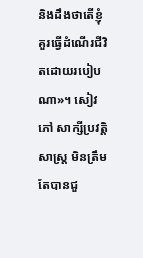និងដឹងថាតើខ្ញុំគួរធ្វើដំណើរជីវិតដោយរបៀបណា»។ សៀវភៅ សាក្សីប្រវត្តិសាស្ត្រ មិនត្រឹមតែបានជួ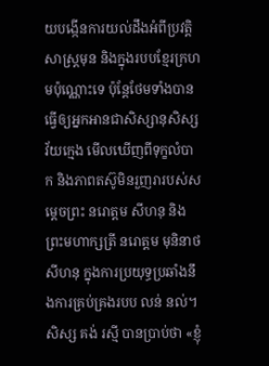យបង្កើនការយល់ដឹងអំពីប្រវត្តិសាស្ត្រមុន និងក្នុងរបបខ្មែរក្រហមប៉ុណ្ណោះទេ ប៉ុន្តែថែមទាំងបានធ្វើឲ្យអ្នកអានជាសិស្សានុសិស្សវ័យក្មេង មើលឃើញពីទុក្ខលំបាក និងភាពតស៊ូមិនរួញរារបស់សម្តេចព្រះ នរោត្តម សីហនុ និងព្រះមហាក្សត្រី នរោត្តម មុនិនាថ សីហនុ ក្នុងការប្រយុទ្ធប្រឆាំងនឹងការគ្រប់គ្រងរបប លន់ នល់។
សិស្ស គង់ រស្មី បានប្រាប់ថា «ខ្ញុំ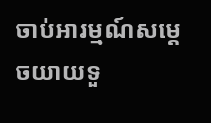ចាប់អារម្មណ៍សម្ដេចយាយទួ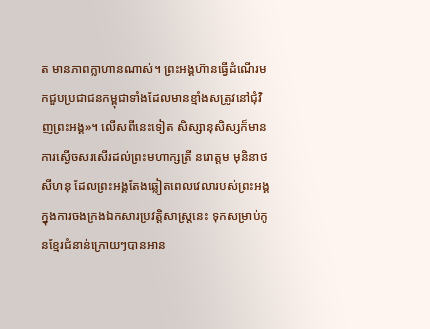ត មានភាពក្លាហានណាស់។ ព្រះអង្គហ៊ានធ្វើដំណើរមកជួបប្រជាជនកម្ពុជាទាំងដែលមានខ្មាំងសត្រូវនៅជុំវិញព្រះអង្គ»។ លើសពីនេះទៀត សិស្សានុសិស្សក៏មានការស្ងើចសរសើរដល់ព្រះមហាក្សត្រី នរោត្តម មុនិនាថ សីហនុ ដែលព្រះអង្គតែងឆ្លៀតពេលវេលារបស់ព្រះអង្គក្នុងការចងក្រងឯកសារប្រវត្តិសាស្ត្រនេះ ទុកសម្រាប់កូនខ្មែរជំនាន់ក្រោយៗបានអាន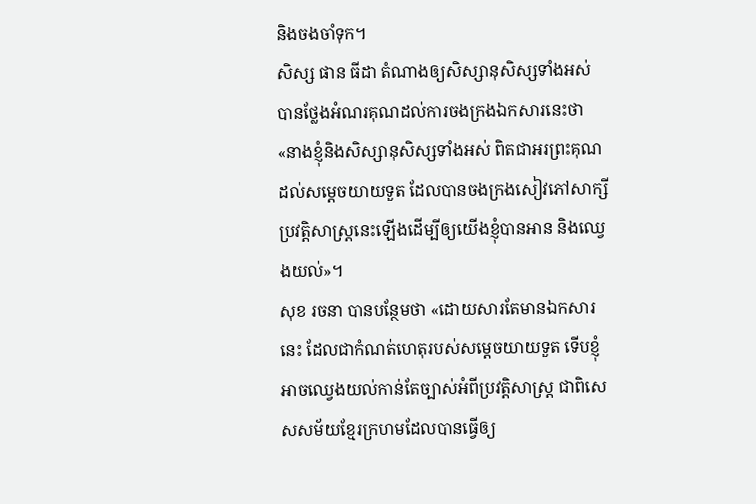និងចងចាំទុក។
សិស្ស ផាន ធីដា តំណាងឲ្យសិស្សានុសិស្សទាំងអស់ បានថ្លែងអំណរគុណដល់ការចងក្រងឯកសារនេះថា «នាងខ្ញុំនិងសិស្សានុសិស្សទាំងអស់ ពិតជាអរព្រះគុណដល់សម្ដេចយាយទួត ដែលបានចងក្រងសៀវភៅសាក្សីប្រវត្តិសាស្រ្តនេះឡើងដើម្បីឲ្យយើងខ្ញុំបានអាន និងឈ្វេងយល់»។
សុខ រចនា បានបន្ថែមថា «ដោយសារតែមានឯកសារនេះ ដែលជាកំណត់ហេតុរបស់សម្តេចយាយទួត ទើបខ្ញុំអាចឈ្វេងយល់កាន់តែច្បាស់អំពីប្រវត្តិសាស្រ្ដ ជាពិសេសសម័យខ្មែរក្រហមដែលបានធ្វើឲ្យ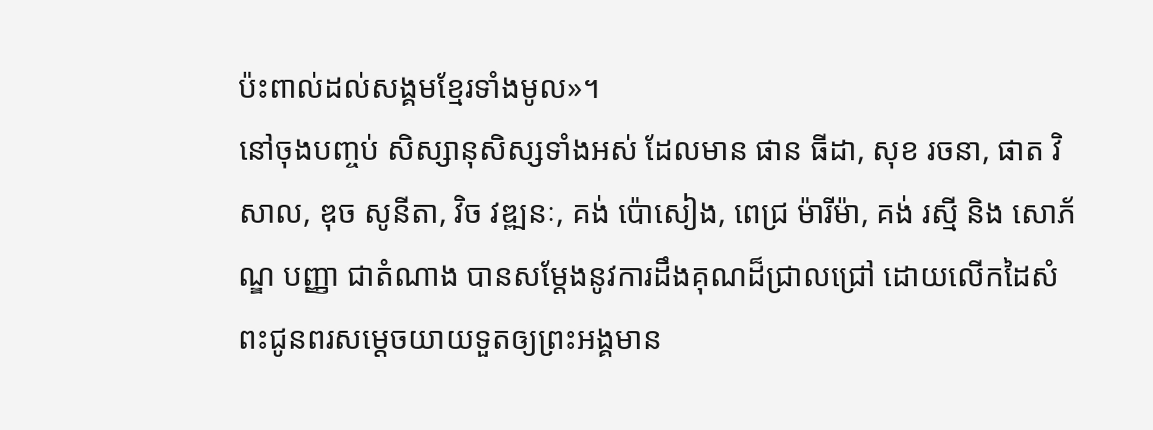ប៉ះពាល់ដល់សង្គមខ្មែរទាំងមូល»។
នៅចុងបញ្ចប់ សិស្សានុសិស្សទាំងអស់ ដែលមាន ផាន ធីដា, សុខ រចនា, ផាត វិសាល, ឌុច សូនីតា, វិច វឌ្ឍនៈ, គង់ ប៉ោសៀង, ពេជ្រ ម៉ារីម៉ា, គង់ រស្មី និង សោភ័ណ្ឌ បញ្ញា ជាតំណាង បានសម្តែងនូវការដឹងគុណដ៏ជ្រាលជ្រៅ ដោយលើកដៃសំពះជូនពរសម្តេចយាយទួតឲ្យព្រះអង្គមាន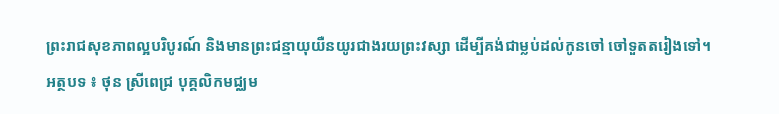ព្រះរាជសុខភាពល្អបរិបូរណ៍ និងមានព្រះជន្មាយុយឺនយូរជាងរយព្រះវស្សា ដើម្បីគង់ជាម្លប់ដល់កូនចៅ ចៅទួតតរៀងទៅ។
អត្ថបទ ៖ ថុន ស្រីពេជ្រ បុគ្គលិកមជ្ឈម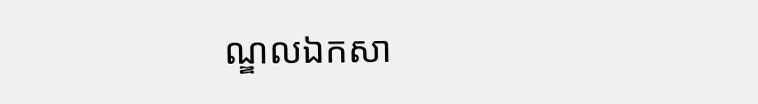ណ្ឌលឯកសា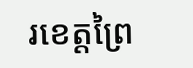រខេត្តព្រៃ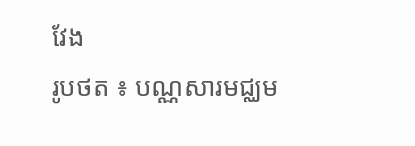វែង
រូបថត ៖ បណ្ណសារមជ្ឈម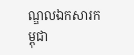ណ្ឌលឯកសារកម្ពុជា